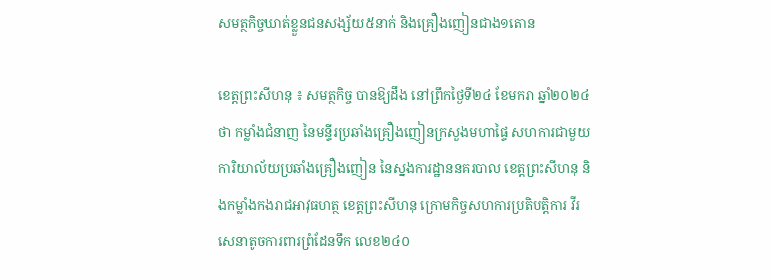សមត្ថកិច្ចឃាត់ខ្លួនជនសង្ស័យ៥នាក់ និងគ្រឿងញៀនជាង១តោន

ខេត្តព្រះសីហនុ ៖ សមត្ថកិច្ច បានឱ្យដឹង នៅព្រឹកថ្ងៃទី២៤ ខែមករា ឆ្នាំ២០២៤ថា កម្លាំងជំនាញ នៃមន្ទីរប្រឆាំងគ្រឿងញៀនក្រសួងមហាផ្ទៃ សហការជាមួយការិយាល័យប្រឆាំងគ្រឿងញៀន នៃស្នងការដ្ឋាននគរបាល ខេត្តព្រះសីហនុ និងកម្លាំងកងរាជអាវុធហត្ថ ខេត្តព្រះសីហនុ ក្រោមកិច្ចសហការប្រតិបត្តិការ វីរសេនាតូចការពារព្រំដែនទឹក លេខ២៤០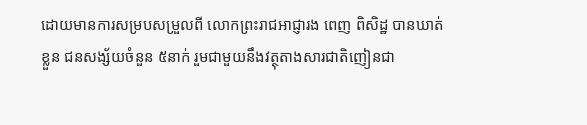ដោយមានការសម្របសម្រួលពី លោកព្រះរាជអាជ្ញារង ពេញ ពិសិដ្ឋ បានឃាត់ខ្លួន ជនសង្ស័យចំនួន ៥នាក់ រួមជាមួយនឹងវត្ថុតាងសារជាតិញៀនជា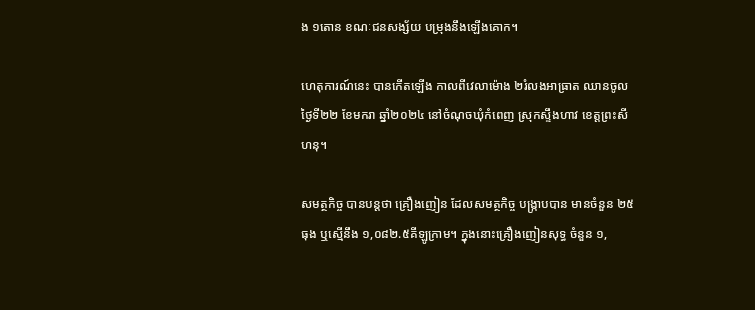ង ១តោន ខណៈជនសង្ស័យ បម្រុងនឹងឡើងគោក។

ហេតុការណ៍នេះ បានកើតឡើង កាលពីវេលាម៉ោង ២រំលងអាធ្រាត ឈានចូលថ្ងៃទី២២ ខែមករា ឆ្នាំ២០២៤ នៅចំណុចឃុំកំពេញ ស្រុកស្ទឹងហាវ ខេត្តព្រះសីហនុ។

សមត្ថកិច្ច បានបន្តថា គ្រឿងញៀន ដែលសមត្ថកិច្ច បង្ក្រាបបាន មានចំនួន ២៥ធុង ឬស្មើនឹង ១,០៨២.៥គីឡូក្រាម។ ក្នុងនោះគ្រឿងញៀនសុទ្ធ ចំនួន ១,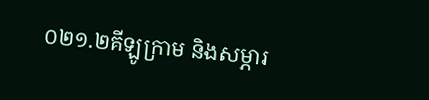០២១.២គីឡូក្រាម និងសម្ភារ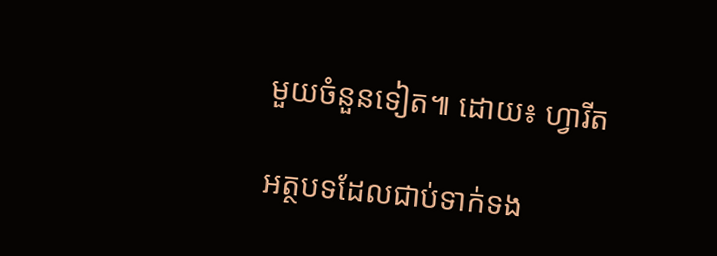មួយចំនួនទៀត៕ ដោយ៖ ហ្វារីត

អត្ថបទដែលជាប់ទាក់ទង